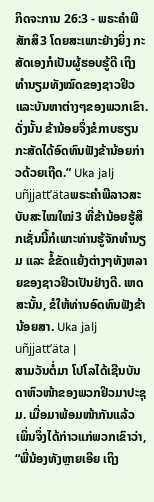ກິດຈະການ 26:3 - ພຣະຄຳພີສັກສິ3 ໂດຍສະເພາະຢ່າງຍິ່ງ ກະສັດເອງກໍເປັນຜູ້ຮອບຮູ້ດີ ເຖິງທຳນຽມທັງໝົດຂອງຊາວຢິວ ແລະບັນຫາຕ່າງໆຂອງພວກເຂົາ. ດັ່ງນັ້ນ ຂ້ານ້ອຍຈຶ່ງຂໍກາບຮຽນກະສັດໄດ້ອົດທົນຟັງຂ້ານ້ອຍກ່າວດ້ວຍເຖີດ.” Uka jalj uñjjattʼätaພຣະຄຳພີລາວສະບັບສະໄໝໃໝ່3 ທີ່ຂ້ານ້ອຍຮູ້ສຶກເຊັ່ນນີ້ກໍເພາະທ່ານຮູ້ຈັກທຳນຽມ ແລະ ຂໍ້ຂັດແຍ້ງຕ່າງໆທັງຫລາຍຂອງຊາວຢິວເປັນຢ່າງດີ. ເຫດສະນັ້ນ, ຂໍໃຫ້ທ່ານອົດທົນຟັງຂ້ານ້ອຍສາ. Uka jalj uñjjattʼäta |
ສາມວັນຕໍ່ມາ ໂປໂລໄດ້ເຊີນບັນດາຫົວໜ້າຂອງພວກຢິວມາປະຊຸມ. ເມື່ອມາພ້ອມໜ້າກັນແລ້ວ ເພິ່ນຈຶ່ງໄດ້ກ່າວແກ່ພວກເຂົາວ່າ, “ພີ່ນ້ອງທັງຫຼາຍເອີຍ ເຖິງ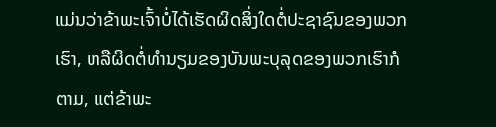ແມ່ນວ່າຂ້າພະເຈົ້າບໍ່ໄດ້ເຮັດຜິດສິ່ງໃດຕໍ່ປະຊາຊົນຂອງພວກເຮົາ, ຫລືຜິດຕໍ່ທຳນຽມຂອງບັນພະບຸລຸດຂອງພວກເຮົາກໍຕາມ, ແຕ່ຂ້າພະ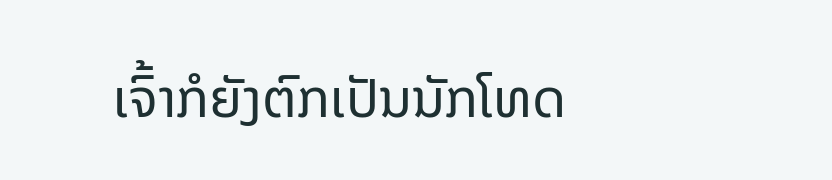ເຈົ້າກໍຍັງຕົກເປັນນັກໂທດ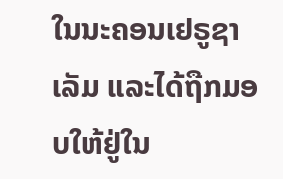ໃນນະຄອນເຢຣູຊາເລັມ ແລະໄດ້ຖືກມອບໃຫ້ຢູ່ໃນ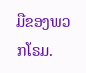ມືຂອງພວກໂຣມ.